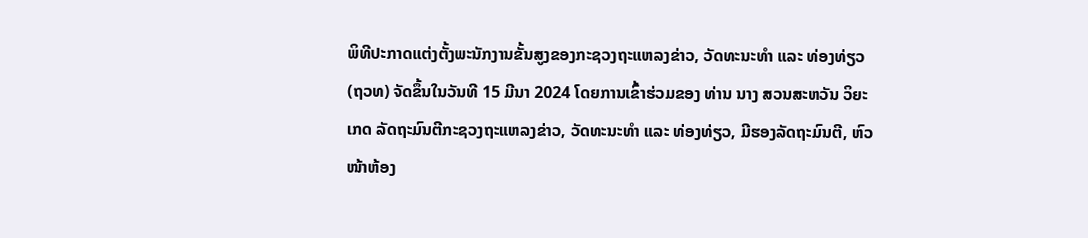ພິທີປະກາດແຕ່ງຕັ້ງພະນັກງານຂັ້ນສູງຂອງກະຊວງຖະແຫລງຂ່າວ, ວັດທະນະທຳ ແລະ ທ່ອງທ່ຽວ (ຖວທ) ຈັດຂຶ້ນໃນວັນທີ 15 ມີນາ 2024 ໂດຍການເຂົ້າຮ່ວມຂອງ ທ່ານ ນາງ ສວນສະຫວັນ ວິຍະເກດ ລັດຖະມົນຕີກະຊວງຖະແຫລງຂ່າວ, ວັດທະນະທຳ ແລະ ທ່ອງທ່ຽວ, ມີຮອງລັດຖະມົນຕີ, ຫົວໜ້າຫ້ອງ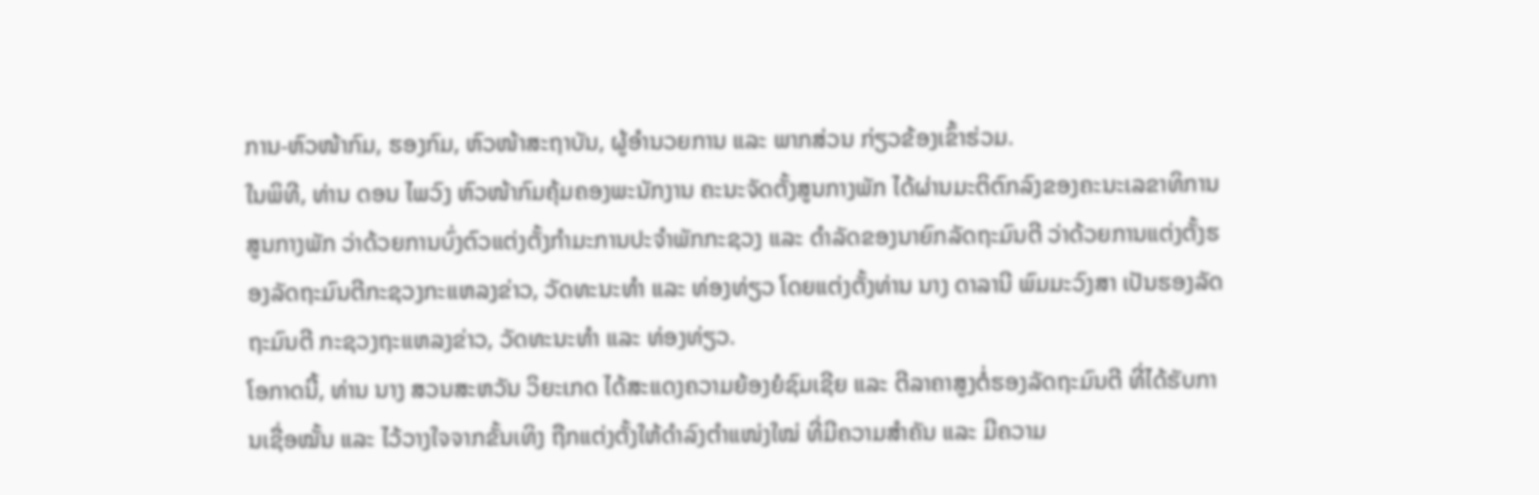ການ-ຫົວໜ້າກົມ, ຮອງກົມ, ຫົວໜ້າສະຖາບັນ, ຜູ້ອຳນວຍການ ແລະ ພາກສ່ວນ ກ່ຽວຂ້ອງເຂົ້າຮ່ວມ.
ໃນພິທີ, ທ່ານ ດອນ ໄພວົງ ຫົວໜ້າກົມຄຸ້ມຄອງພະນັກງານ ຄະນະຈັດຕັ້ງສູນກາງພັກ ໄດ້ຜ່ານມະຕິຕົກລົງຂອງຄະນະເລຂາທິການສູນກາງພັກ ວ່າດ້ວຍການບົ່ງຕົວແຕ່ງຕັ້ງກຳມະການປະຈຳພັກກະຊວງ ແລະ ດຳລັດຂອງນາຍົກລັດຖະມົນຕີ ວ່າດ້ວຍການແຕ່ງຕັ້ງຮອງລັດຖະມົນຕີກະຊວງກະແຫລງຂ່າວ, ວັດທະນະທຳ ແລະ ທ່ອງທ່ຽວ ໂດຍແຕ່ງຕັ້ງທ່ານ ນາງ ດາລານີ ພົມມະວົງສາ ເປັນຮອງລັດຖະມົນຕີ ກະຊວງຖະແຫລງຂ່າວ, ວັດທະນະທຳ ແລະ ທ່ອງທ່ຽວ.
ໂອກາດນີ້, ທ່ານ ນາງ ສວນສະຫວັນ ວິຍະເກດ ໄດ້ສະແດງຄວາມຍ້ອງຍໍຊົມເຊີຍ ແລະ ຕີລາຄາສູງຕໍ່ຮອງລັດຖະມົນຕີ ທີ່ໄດ້ຮັບການເຊື່ອໝັ້ນ ແລະ ໄວ້ວາງໃຈຈາກຂັ້ນເທິງ ຖືກແຕ່ງຕັ້ງໃຫ້ດຳລົງຕຳແໜ່ງໃໝ່ ທີ່ມີຄວາມສຳຄັນ ແລະ ມີຄວາມ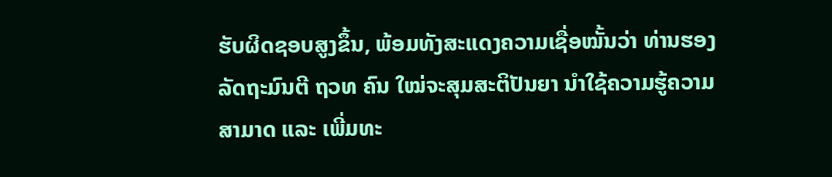ຮັບຜິດຊອບສູງຂຶ້ນ, ພ້ອມທັງສະແດງຄວາມເຊື່ອໝັ້ນວ່າ ທ່ານຮອງລັດຖະມົນຕີ ຖວທ ຄົນ ໃໝ່ຈະສຸມສະຕິປັນຍາ ນຳໃຊ້ຄວາມຮູ້ຄວາມສາມາດ ແລະ ເພີ່ມທະ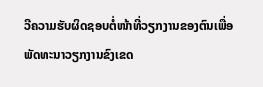ວີຄວາມຮັບຜິດຊອບຕໍ່ໜ້າທີ່ວຽກງານຂອງຕົນເພື່ອພັດທະນາວຽກງານຂົງເຂດ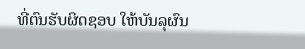ທີ່ຕົນຮັບຜິດຊອບ ໃຫ້ບັນລຸຜົນ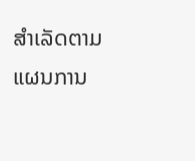ສຳເລັດຕາມແຜນການ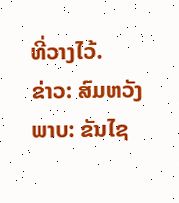ທີ່ວາງໄວ້.
ຂ່າວ: ສົມຫວັງ
ພາບ: ຂັນໄຊ